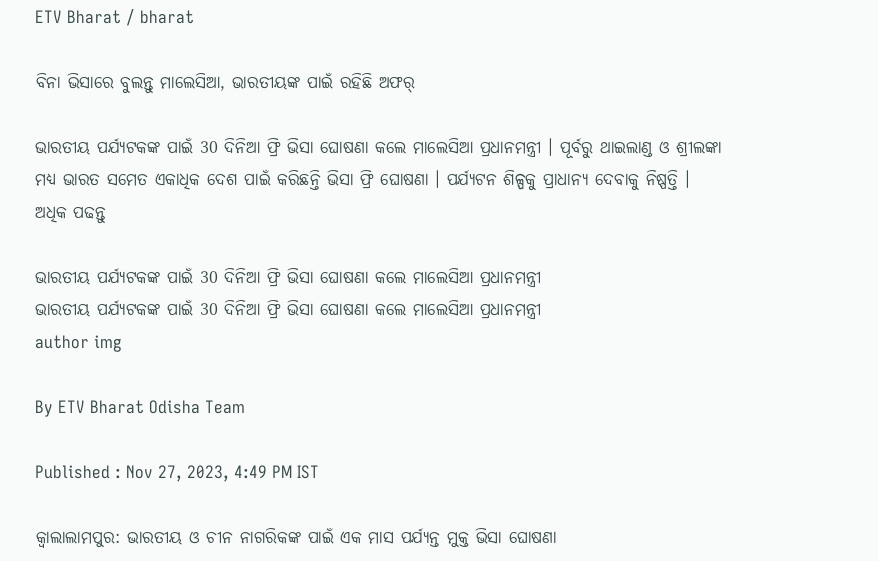ETV Bharat / bharat

ବିନା ଭିସାରେ ବୁଲନ୍ତୁ ମାଲେସିଆ, ଭାରତୀୟଙ୍କ ପାଇଁ ରହିଛି ଅଫର୍‌

ଭାରତୀୟ ପର୍ଯ୍ୟଟକଙ୍କ ପାଇଁ 30 ଦିନିଆ ଫ୍ରି ଭିସା ଘୋଷଣା କଲେ ମାଲେସିଆ ପ୍ରଧାନମନ୍ତ୍ରୀ । ପୂର୍ବରୁ ଥାଇଲାଣ୍ଡ ଓ ଶ୍ରୀଲଙ୍କା ମଧ୍ୟ ଭାରତ ସମେତ ଏକାଧିକ ଦେଶ ପାଇଁ କରିଛନ୍ତି ଭିସା ଫ୍ରି ଘୋଷଣା । ପର୍ଯ୍ୟଟନ ଶିଳ୍ପକୁ ପ୍ରାଧାନ୍ୟ ଦେବାକୁ ନିଷ୍ପତ୍ତି । ଅଧିକ ପଢନ୍ତୁ

ଭାରତୀୟ ପର୍ଯ୍ୟଟକଙ୍କ ପାଇଁ 30 ଦିନିଆ ଫ୍ରି ଭିସା ଘୋଷଣା କଲେ ମାଲେସିଆ ପ୍ରଧାନମନ୍ତ୍ରୀ
ଭାରତୀୟ ପର୍ଯ୍ୟଟକଙ୍କ ପାଇଁ 30 ଦିନିଆ ଫ୍ରି ଭିସା ଘୋଷଣା କଲେ ମାଲେସିଆ ପ୍ରଧାନମନ୍ତ୍ରୀ
author img

By ETV Bharat Odisha Team

Published : Nov 27, 2023, 4:49 PM IST

କ୍ବାଲାଲାମପୁର: ଭାରତୀୟ ଓ ଚୀନ ନାଗରିକଙ୍କ ପାଇଁ ଏକ ମାସ ପର୍ଯ୍ୟନ୍ତ ମୁକ୍ତ ଭିସା ଘୋଷଣା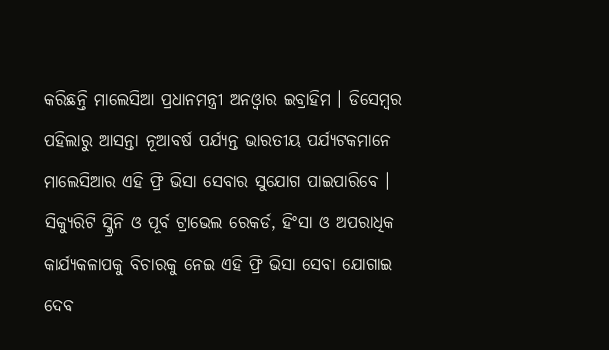କରିଛନ୍ତି ମାଲେସିଆ ପ୍ରଧାନମନ୍ତ୍ରୀ ଅନଓ୍ବାର ଇବ୍ରାହିମ । ଡିସେମ୍ବର ପହିଲାରୁ ଆସନ୍ତା ନୂଆବର୍ଷ ପର୍ଯ୍ୟନ୍ତ ଭାରତୀୟ ପର୍ଯ୍ୟଟକମାନେ ମାଲେସିଆର ଏହି ଫ୍ରି ଭିସା ସେବାର ସୁଯୋଗ ପାଇପାରିବେ । ସିକ୍ୟୁରିଟି ସ୍କ୍ରିନି ଓ ପୂର୍ବ ଟ୍ରାଭେଲ ରେକର୍ଡ, ହିଂସା ଓ ଅପରାଧିକ କାର୍ଯ୍ୟକଳାପକୁ ବିଚାରକୁ ନେଇ ଏହି ଫ୍ରି ଭିସା ସେବା ଯୋଗାଇ ଦେବ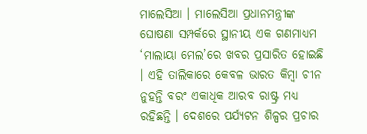ମାଲେସିଆ । ମାଲେସିଆ ପ୍ରଧାନମନ୍ତ୍ରୀଙ୍କ ଘୋଷଣା ସମ୍ପର୍କରେ ସ୍ଥାନୀୟ ଏକ ଗଣମାଧ୍ୟମ ‘ମାଲାୟା ମେଲ’ରେ ଖବର ପ୍ରସାରିତ ହୋଇଛି । ଏହି ତାଲିକାରେ କେବଳ ଭାରତ କିମ୍ବା ଚୀନ ନୁହନ୍ତି ବରଂ ଏକାଧିକ ଆରବ ରାଷ୍ଟ୍ର ମଧ୍ୟ ରହିଛନ୍ତି । ଦେଶରେ ପର୍ଯ୍ୟଟନ ଶିଳ୍ପର ପ୍ରଚାର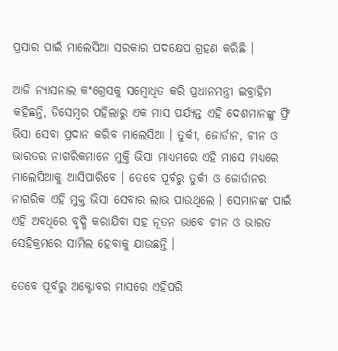ପ୍ରସାର ପାଇଁ ମାଲେସିଆ ସରକାର ପଦକ୍ଷେପ ଗ୍ରହଣ କରିଛି ।

ଆଜି ନ୍ୟାସନାଲ କଂଗ୍ରେସକୁ ସମ୍ବୋଧିତ କରି ପ୍ରଧାନମନ୍ତ୍ରୀ ଇବ୍ରାହିମ କହିଛନ୍ତି, ଡିସେମ୍ବର ପହିଲାରୁ ଏକ ମାସ ପର୍ଯ୍ୟନ୍ତ ଏହି ଦେଶମାନଙ୍କୁ ଫ୍ରି ଭିସା ସେବା ପ୍ରଦାନ କରିବ ମାଲେସିଆ । ତୁର୍କୀ, ଜୋର୍ଡାନ, ଚୀନ ଓ ଭାରତର ନାଗରିକମାନେ ମୁକ୍ତି ଭିସା ମାଧ୍ୟମରେ ଏହି ମାସେ ମଧ୍ୟରେ ମାଲେସିଆକୁ ଆସିପାରିବେ । ତେବେ ପୂର୍ବରୁ ତୁର୍କୀ ଓ ଜୋର୍ଡାନର ନାଗରିକ ଏହି ମୁକ୍ତ ଭିସା ସେବାର ଲାଭ ପାଉଥିଲେ । ସେମାନଙ୍କ ପାଇଁ ଏହି ଅବଧିରେ ବୃଦ୍ଧି କରାଯିବା ସହ ନୂତନ ଭାବେ ଚୀନ ଓ ଭାରତ ସେହିକ୍ରମରେ ସାମିଲ ହେବାକୁ ଯାଉଛନ୍ତି ।

ତେବେ ପୂର୍ବରୁ ଅକ୍ଟୋବର ମାସରେ ଏହିପରି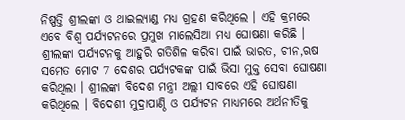ନିଷ୍ପତ୍ତି ଶ୍ରୀଲଙ୍କା ଓ ଥାଇଲ୍ୟାଣ୍ଡ ମଧ୍ୟ ଗ୍ରହଣ କରିଥିଲେ । ଏହି କ୍ରମରେ ଏବେ ବିଶ୍ବ ପର୍ଯ୍ୟଟନରେ ପ୍ରମୁଖ ମାଲେସିଆ ମଧ୍ୟ ଘୋଷଣା କରିଛି । ଶ୍ରୀଲଙ୍କା ପର୍ଯ୍ୟଟନକୁ ଆହୁରି ଗତିଶିଳ କରିବା ପାଇଁ ଭାରତ, ଚୀନ,ଋଷ ସମେତ ମୋଟ 7 ଦେଶର ପର୍ଯ୍ୟଟକଙ୍କ ପାଇଁ ଭିସା ମୁକ୍ତ ସେବା ଘୋଷଣା କରିଥିଲା । ଶ୍ରୀଲଙ୍କା ବିଦେଶ ମନ୍ତ୍ରୀ ଅଲ୍ଲୀ ସାବରେ ଏହି ଘୋଷଣା କରିଥିଲେ । ବିଦେଶୀ ମୁଦ୍ରାପାଣ୍ଠି ଓ ପର୍ଯ୍ୟଟନ ମାଧ୍ୟମରେ ଅର୍ଥନୀତିକୁ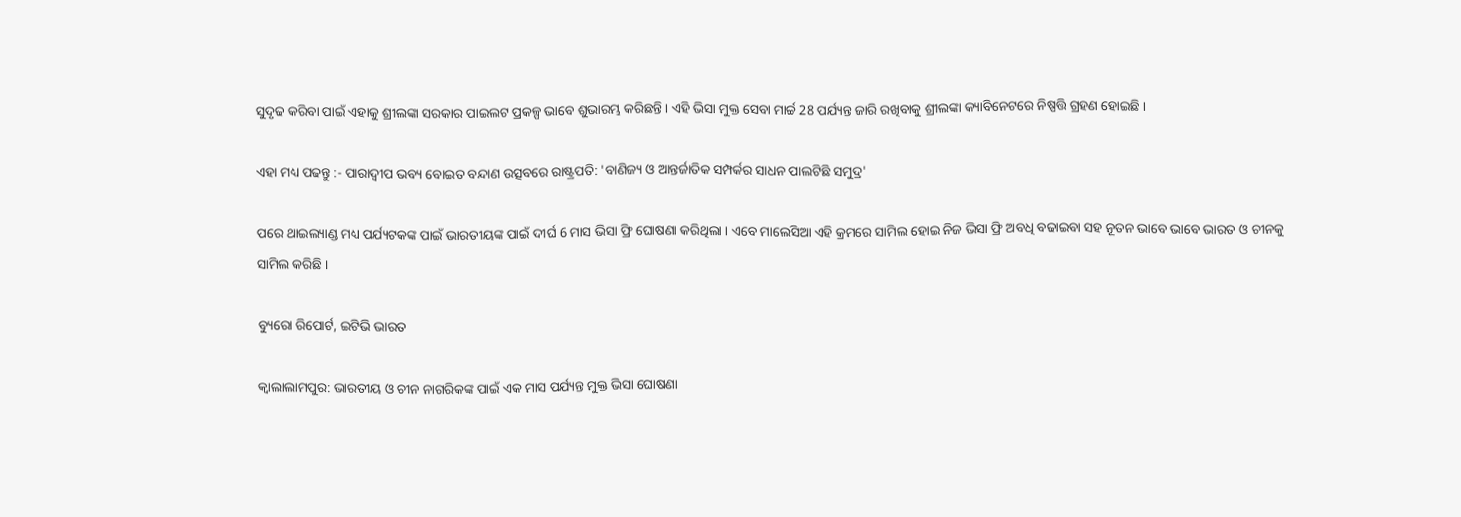ସୁଦୃଢ କରିବା ପାଇଁ ଏହାକୁ ଶ୍ରୀଲଙ୍କା ସରକାର ପାଇଲଟ ପ୍ରକଳ୍ପ ଭାବେ ଶୁଭାରମ୍ଭ କରିଛନ୍ତି । ଏହି ଭିସା ମୁକ୍ତ ସେବା ମାର୍ଚ୍ଚ 28 ପର୍ଯ୍ୟନ୍ତ ଜାରି ରଖିବାକୁ ଶ୍ରୀଲଙ୍କା କ୍ୟାବିନେଟରେ ନିଷ୍ପତ୍ତି ଗ୍ରହଣ ହୋଇଛି ।

ଏହା ମଧ୍ୟ ପଢନ୍ତୁ :- ପାରାଦ୍ବୀପ ଭବ୍ୟ ବୋଇତ ବନ୍ଦାଣ ଉତ୍ସବରେ ରାଷ୍ଟ୍ରପତି: 'ବାଣିଜ୍ୟ ଓ ଆନ୍ତର୍ଜାତିକ ସମ୍ପର୍କର ସାଧନ ପାଲଟିଛି ସମୁଦ୍ର'

ପରେ ଥାଇଲ୍ୟାଣ୍ଡ ମଧ୍ୟ ପର୍ଯ୍ୟଟକଙ୍କ ପାଇଁ ଭାରତୀୟଙ୍କ ପାଇଁ ଦୀର୍ଘ 6 ମାସ ଭିସା ଫ୍ରି ଘୋଷଣା କରିଥିଲା । ଏବେ ମାଲେସିଆ ଏହି କ୍ରମରେ ସାମିଲ ହୋଇ ନିଜ ଭିସା ଫ୍ରି ଅବଧି ବଢାଇବା ସହ ନୂତନ ଭାବେ ଭାବେ ଭାରତ ଓ ଚୀନକୁ ସାମିଲ କରିଛି ।

ବ୍ୟୁରୋ ରିପୋର୍ଟ, ଇଟିଭି ଭାରତ

କ୍ବାଲାଲାମପୁର: ଭାରତୀୟ ଓ ଚୀନ ନାଗରିକଙ୍କ ପାଇଁ ଏକ ମାସ ପର୍ଯ୍ୟନ୍ତ ମୁକ୍ତ ଭିସା ଘୋଷଣା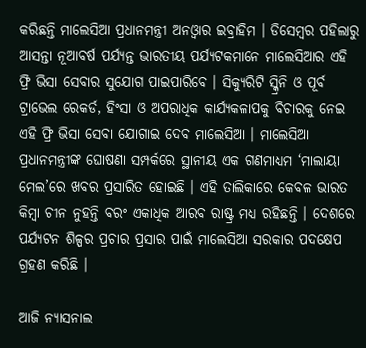କରିଛନ୍ତି ମାଲେସିଆ ପ୍ରଧାନମନ୍ତ୍ରୀ ଅନଓ୍ବାର ଇବ୍ରାହିମ । ଡିସେମ୍ବର ପହିଲାରୁ ଆସନ୍ତା ନୂଆବର୍ଷ ପର୍ଯ୍ୟନ୍ତ ଭାରତୀୟ ପର୍ଯ୍ୟଟକମାନେ ମାଲେସିଆର ଏହି ଫ୍ରି ଭିସା ସେବାର ସୁଯୋଗ ପାଇପାରିବେ । ସିକ୍ୟୁରିଟି ସ୍କ୍ରିନି ଓ ପୂର୍ବ ଟ୍ରାଭେଲ ରେକର୍ଡ, ହିଂସା ଓ ଅପରାଧିକ କାର୍ଯ୍ୟକଳାପକୁ ବିଚାରକୁ ନେଇ ଏହି ଫ୍ରି ଭିସା ସେବା ଯୋଗାଇ ଦେବ ମାଲେସିଆ । ମାଲେସିଆ ପ୍ରଧାନମନ୍ତ୍ରୀଙ୍କ ଘୋଷଣା ସମ୍ପର୍କରେ ସ୍ଥାନୀୟ ଏକ ଗଣମାଧ୍ୟମ ‘ମାଲାୟା ମେଲ’ରେ ଖବର ପ୍ରସାରିତ ହୋଇଛି । ଏହି ତାଲିକାରେ କେବଳ ଭାରତ କିମ୍ବା ଚୀନ ନୁହନ୍ତି ବରଂ ଏକାଧିକ ଆରବ ରାଷ୍ଟ୍ର ମଧ୍ୟ ରହିଛନ୍ତି । ଦେଶରେ ପର୍ଯ୍ୟଟନ ଶିଳ୍ପର ପ୍ରଚାର ପ୍ରସାର ପାଇଁ ମାଲେସିଆ ସରକାର ପଦକ୍ଷେପ ଗ୍ରହଣ କରିଛି ।

ଆଜି ନ୍ୟାସନାଲ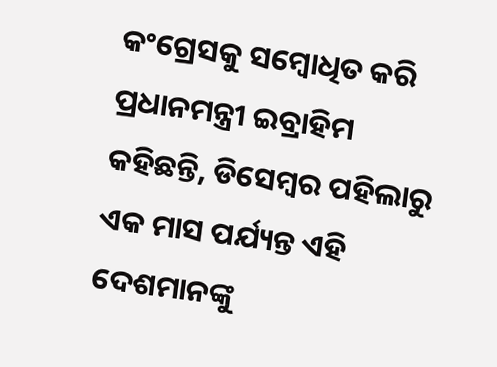କଂଗ୍ରେସକୁ ସମ୍ବୋଧିତ କରି ପ୍ରଧାନମନ୍ତ୍ରୀ ଇବ୍ରାହିମ କହିଛନ୍ତି, ଡିସେମ୍ବର ପହିଲାରୁ ଏକ ମାସ ପର୍ଯ୍ୟନ୍ତ ଏହି ଦେଶମାନଙ୍କୁ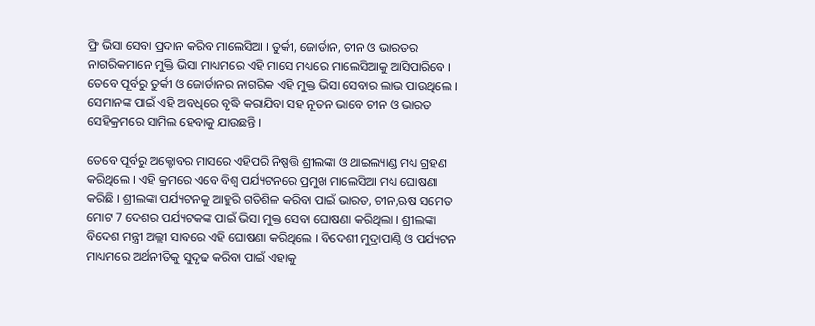ଫ୍ରି ଭିସା ସେବା ପ୍ରଦାନ କରିବ ମାଲେସିଆ । ତୁର୍କୀ, ଜୋର୍ଡାନ, ଚୀନ ଓ ଭାରତର ନାଗରିକମାନେ ମୁକ୍ତି ଭିସା ମାଧ୍ୟମରେ ଏହି ମାସେ ମଧ୍ୟରେ ମାଲେସିଆକୁ ଆସିପାରିବେ । ତେବେ ପୂର୍ବରୁ ତୁର୍କୀ ଓ ଜୋର୍ଡାନର ନାଗରିକ ଏହି ମୁକ୍ତ ଭିସା ସେବାର ଲାଭ ପାଉଥିଲେ । ସେମାନଙ୍କ ପାଇଁ ଏହି ଅବଧିରେ ବୃଦ୍ଧି କରାଯିବା ସହ ନୂତନ ଭାବେ ଚୀନ ଓ ଭାରତ ସେହିକ୍ରମରେ ସାମିଲ ହେବାକୁ ଯାଉଛନ୍ତି ।

ତେବେ ପୂର୍ବରୁ ଅକ୍ଟୋବର ମାସରେ ଏହିପରି ନିଷ୍ପତ୍ତି ଶ୍ରୀଲଙ୍କା ଓ ଥାଇଲ୍ୟାଣ୍ଡ ମଧ୍ୟ ଗ୍ରହଣ କରିଥିଲେ । ଏହି କ୍ରମରେ ଏବେ ବିଶ୍ବ ପର୍ଯ୍ୟଟନରେ ପ୍ରମୁଖ ମାଲେସିଆ ମଧ୍ୟ ଘୋଷଣା କରିଛି । ଶ୍ରୀଲଙ୍କା ପର୍ଯ୍ୟଟନକୁ ଆହୁରି ଗତିଶିଳ କରିବା ପାଇଁ ଭାରତ, ଚୀନ,ଋଷ ସମେତ ମୋଟ 7 ଦେଶର ପର୍ଯ୍ୟଟକଙ୍କ ପାଇଁ ଭିସା ମୁକ୍ତ ସେବା ଘୋଷଣା କରିଥିଲା । ଶ୍ରୀଲଙ୍କା ବିଦେଶ ମନ୍ତ୍ରୀ ଅଲ୍ଲୀ ସାବରେ ଏହି ଘୋଷଣା କରିଥିଲେ । ବିଦେଶୀ ମୁଦ୍ରାପାଣ୍ଠି ଓ ପର୍ଯ୍ୟଟନ ମାଧ୍ୟମରେ ଅର୍ଥନୀତିକୁ ସୁଦୃଢ କରିବା ପାଇଁ ଏହାକୁ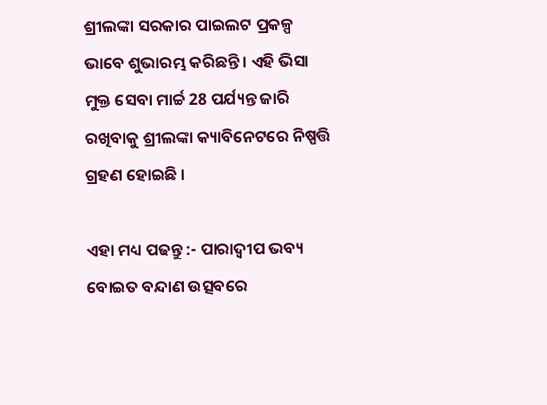ଶ୍ରୀଲଙ୍କା ସରକାର ପାଇଲଟ ପ୍ରକଳ୍ପ ଭାବେ ଶୁଭାରମ୍ଭ କରିଛନ୍ତି । ଏହି ଭିସା ମୁକ୍ତ ସେବା ମାର୍ଚ୍ଚ 28 ପର୍ଯ୍ୟନ୍ତ ଜାରି ରଖିବାକୁ ଶ୍ରୀଲଙ୍କା କ୍ୟାବିନେଟରେ ନିଷ୍ପତ୍ତି ଗ୍ରହଣ ହୋଇଛି ।

ଏହା ମଧ୍ୟ ପଢନ୍ତୁ :- ପାରାଦ୍ବୀପ ଭବ୍ୟ ବୋଇତ ବନ୍ଦାଣ ଉତ୍ସବରେ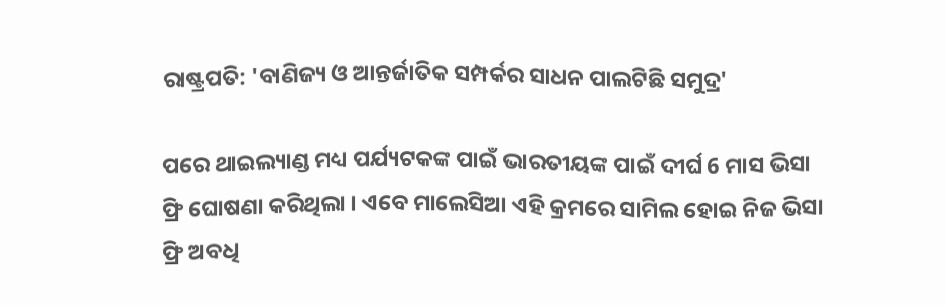ରାଷ୍ଟ୍ରପତି: 'ବାଣିଜ୍ୟ ଓ ଆନ୍ତର୍ଜାତିକ ସମ୍ପର୍କର ସାଧନ ପାଲଟିଛି ସମୁଦ୍ର'

ପରେ ଥାଇଲ୍ୟାଣ୍ଡ ମଧ୍ୟ ପର୍ଯ୍ୟଟକଙ୍କ ପାଇଁ ଭାରତୀୟଙ୍କ ପାଇଁ ଦୀର୍ଘ 6 ମାସ ଭିସା ଫ୍ରି ଘୋଷଣା କରିଥିଲା । ଏବେ ମାଲେସିଆ ଏହି କ୍ରମରେ ସାମିଲ ହୋଇ ନିଜ ଭିସା ଫ୍ରି ଅବଧି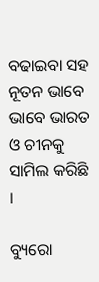ବଢାଇବା ସହ ନୂତନ ଭାବେ ଭାବେ ଭାରତ ଓ ଚୀନକୁ ସାମିଲ କରିଛି ।

ବ୍ୟୁରୋ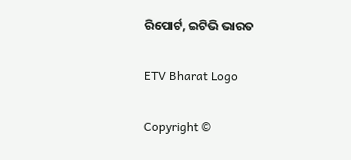ରିପୋର୍ଟ, ଇଟିଭି ଭାରତ

ETV Bharat Logo

Copyright ©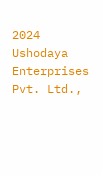2024 Ushodaya Enterprises Pvt. Ltd.,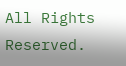All Rights Reserved.